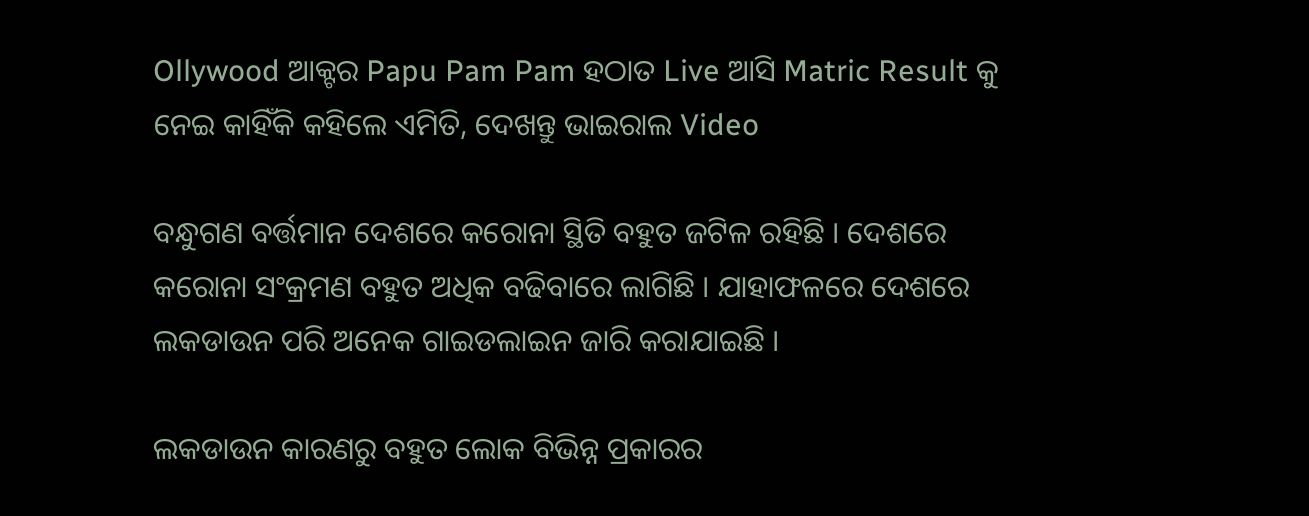Ollywood ଆକ୍ଟର Papu Pam Pam ହଠାତ Live ଆସି Matric Result କୁ ନେଇ କାହିଁକି କହିଲେ ଏମିତି, ଦେଖନ୍ତୁ ଭାଇରାଲ Video

ବନ୍ଧୁଗଣ ବର୍ତ୍ତମାନ ଦେଶରେ କରୋନା ସ୍ଥିତି ବହୁତ ଜଟିଳ ରହିଛି । ଦେଶରେ କରୋନା ସଂକ୍ରମଣ ବହୁତ ଅଧିକ ବଢିବାରେ ଲାଗିଛି । ଯାହାଫଳରେ ଦେଶରେ ଲକଡାଉନ ପରି ଅନେକ ଗାଇଡଲାଇନ ଜାରି କରାଯାଇଛି ।

ଲକଡାଉନ କାରଣରୁ ବହୁତ ଲୋକ ବିଭିନ୍ନ ପ୍ରକାରର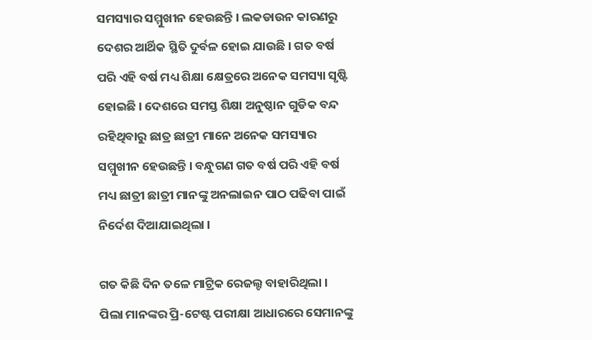ସମସ୍ୟାର ସମ୍ମୁଖୀନ ହେଉଛନ୍ତି । ଲକଡାଉନ କାରଣରୁ ଦେଶର ଆର୍ଥିକ ସ୍ଥିତି ଦୁର୍ବଳ ହୋଇ ଯାଉଛି । ଗତ ବର୍ଷ ପରି ଏହି ବର୍ଷ ମଧ୍ୟ ଶିକ୍ଷା କ୍ଷେତ୍ରରେ ଅନେକ ସମସ୍ୟା ସୃଷ୍ଟି ହୋଇଛି । ଦେଶରେ ସମସ୍ତ ଶିକ୍ଷା ଅନୁଷ୍ଠାନ ଗୁଡିକ ବନ୍ଦ ରହିଥିବାରୁ ଛାତ୍ର ଛାତ୍ରୀ ମାନେ ଅନେକ ସମସ୍ୟାର ସମ୍ମୁଖୀନ ହେଉଛନ୍ତି । ବନ୍ଧୁଗଣ ଗତ ବର୍ଷ ପରି ଏହି ବର୍ଷ ମଧ୍ୟ ଛାତ୍ରୀ ଛାତ୍ରୀ ମାନଙ୍କୁ ଅନଲାଇନ ପାଠ ପଢିବା ପାଇଁ ନିର୍ଦେଶ ଦିଆଯାଇଥିଲା ।

ଗତ କିଛି ଦିନ ତଳେ ମାଟ୍ରିକ ରେଜଲ୍ଟ ବାହାରିଥିଲା । ପିଲା ମାନଙ୍କର ପ୍ରି-ଟେଷ୍ଟ ପରୀକ୍ଷା ଆଧାରରେ ସେମାନଙ୍କୁ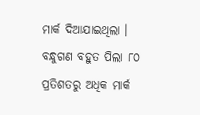ମାର୍କ ଦିଆଯାଇଥିଲା । ବନ୍ଧୁଗଣ ବହୁତ ପିଲା ୮୦ ପ୍ରତିଶତରୁ ଅଧିକ ମାର୍କ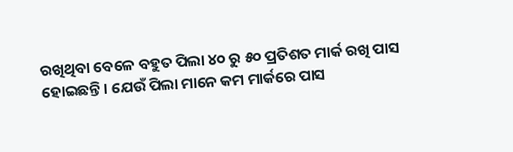ରଖିଥିବା ବେଳେ ବହୁତ ପିଲା ୪୦ ରୁ ୫୦ ପ୍ରତିଶତ ମାର୍କ ରଖି ପାସ ହୋଇଛନ୍ତି । ଯେଉଁ ପିଲା ମାନେ କମ ମାର୍କରେ ପାସ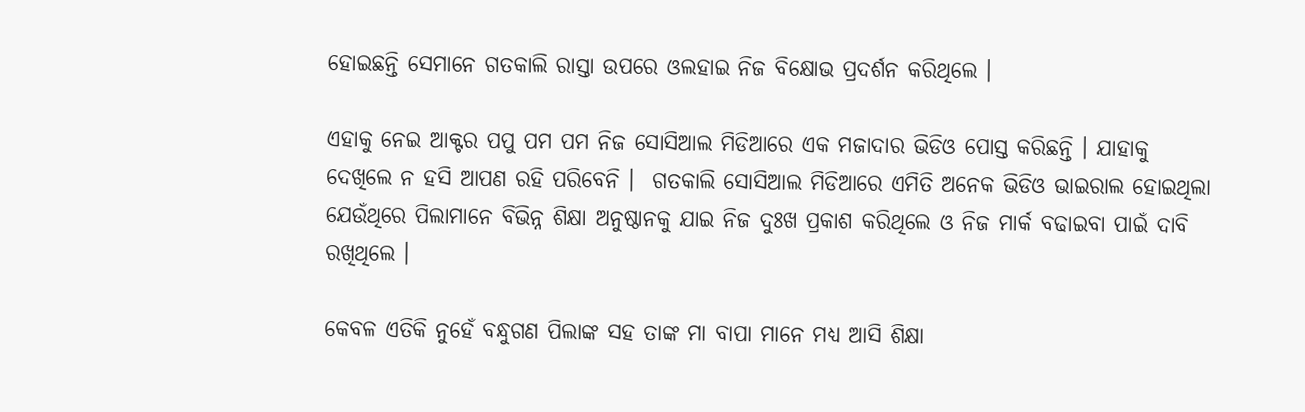ହୋଇଛନ୍ତି ସେମାନେ ଗତକାଲି ରାସ୍ତା ଉପରେ ଓଲହାଇ ନିଜ ବିକ୍ଷୋଭ ପ୍ରଦର୍ଶନ କରିଥିଲେ ।

ଏହାକୁ ନେଇ ଆକ୍ଟର ପପୁ ପମ ପମ ନିଜ ସୋସିଆଲ ମିଡିଆରେ ଏକ ମଜାଦାର ଭିଡିଓ ପୋସ୍ତ କରିଛନ୍ତି । ଯାହାକୁ ଦେଖିଲେ ନ ହସି ଆପଣ ରହି ପରିବେନି ।  ଗତକାଲି ସୋସିଆଲ ମିଡିଆରେ ଏମିତି ଅନେକ ଭିଡିଓ ଭାଇରାଲ ହୋଇଥିଲା ଯେଉଁଥିରେ ପିଲାମାନେ ବିଭିନ୍ନ ଶିକ୍ଷା ଅନୁଷ୍ଠାନକୁ ଯାଇ ନିଜ ଦୁଃଖ ପ୍ରକାଶ କରିଥିଲେ ଓ ନିଜ ମାର୍କ ବଢାଇବା ପାଇଁ ଦାବି ରଖିଥିଲେ ।

କେବଳ ଏତିକି ନୁହେଁ ବନ୍ଧୁଗଣ ପିଲାଙ୍କ ସହ ତାଙ୍କ ମା ବାପା ମାନେ ମଧ୍ୟ ଆସି ଶିକ୍ଷା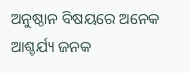ଅନୁଷ୍ଠାନ ବିଷୟରେ ଅନେକ ଆଶ୍ଚର୍ଯ୍ୟ ଜନକ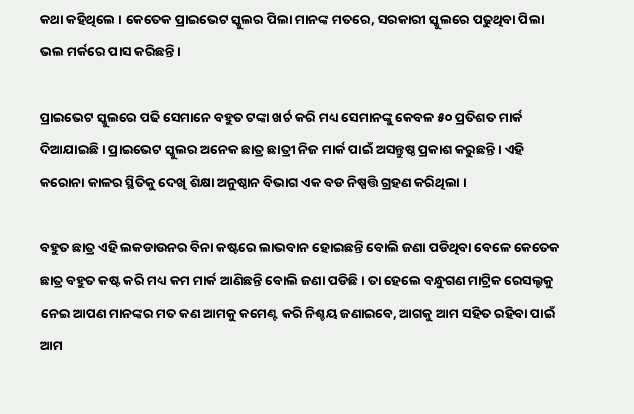କଥା କହିଥିଲେ । କେତେକ ପ୍ରାଇଭେଟ ସ୍କୁଲର ପିଲା ମାନଙ୍କ ମତରେ, ସରକାରୀ ସ୍କୁଲରେ ପଢୁଥିବା ପିଲା ଭଲ ମର୍କରେ ପାସ କରିଛନ୍ତି ।

ପ୍ରାଇଭେଟ ସ୍କୁଲରେ ପଢି ସେମାନେ ବହୁତ ଟଙ୍କା ଖର୍ଚ କରି ମଧ୍ୟ ସେମାନଙ୍କୁ କେବଳ ୫୦ ପ୍ରତିଶତ ମାର୍କ ଦିଆଯାଇଛି । ପ୍ରାଇଭେଟ ସ୍କୁଲର ଅନେକ ଛାତ୍ର ଛାତ୍ରୀ ନିଜ ମାର୍କ ପାଇଁ ଅସନ୍ତୁଷ୍ଠ ପ୍ରକାଶ କରୁଛନ୍ତି । ଏହି କରୋନା କାଳର ସ୍ଥିତିକୁ ଦେଖି ଶିକ୍ଷା ଅନୁଷ୍ଠାନ ବିଭାଗ ଏକ ବଡ ନିଷ୍ପତ୍ତି ଗ୍ରହଣ କରିଥିଲା ।

ବହୁତ ଛାତ୍ର ଏହି ଲକଡାଉନର ବିନା କଷ୍ଟରେ ଲାଭବାନ ହୋଇଛନ୍ତି ବୋଲି ଜଣା ପଡିଥିବା ବେଳେ କେତେକ ଛାତ୍ର ବହୁତ କଷ୍ଟ କରି ମଧ୍ୟ କମ ମାର୍କ ଆଣିଛନ୍ତି ବୋଲି ଜଣା ପଡିଛି । ତା ହେଲେ ବନ୍ଧୁଗଣ ମାଟ୍ରିକ ରେସଲ୍ଟକୁ ନେଇ ଆପଣ ମାନଙ୍କର ମତ କଣ ଆମକୁ କମେଣ୍ଟ କରି ନିଶ୍ଚୟ ଜଣାଇବେ, ଆଗକୁ ଆମ ସହିତ ରହିବା ପାଇଁ ଆମ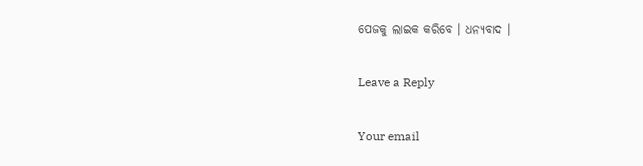ପେଜକୁ ଲାଇକ କରିବେ । ଧନ୍ୟବାଦ ।

Leave a Reply

Your email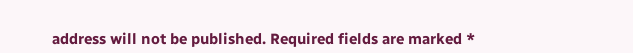address will not be published. Required fields are marked *